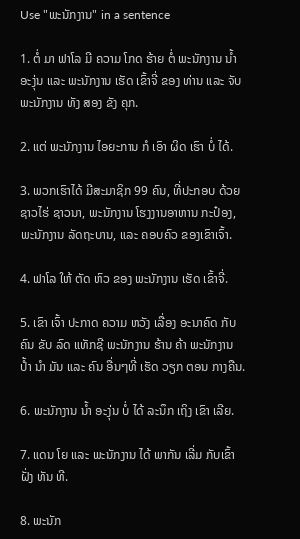Use "ພະນັກງານ" in a sentence

1. ຕໍ່ ມາ ຟາໂລ ມີ ຄວາມ ໂກດ ຮ້າຍ ຕໍ່ ພະນັກງານ ນໍ້າ ອະງຸ່ນ ແລະ ພະນັກງານ ເຮັດ ເຂົ້າຈີ່ ຂອງ ທ່ານ ແລະ ຈັບ ພະນັກງານ ທັງ ສອງ ຂັງ ຄຸກ.

2. ແຕ່ ພະນັກງານ ໄອຍະການ ກໍ ເອົາ ຜິດ ເຮົາ ບໍ່ ໄດ້.

3. ພວກເຮົາໄດ້ ມີສະມາຊິກ 99 ຄົນ, ທີ່ປະກອບ ດ້ວຍຊາວໄຮ່ ຊາວນາ, ພະນັກງານ ໂຮງງານອາຫານ ກະປ໋ອງ, ພະນັກງານ ລັດຖະບານ, ແລະ ຄອບຄົວ ຂອງເຂົາເຈົ້າ.

4. ຟາໂລ ໃຫ້ ຕັດ ຫົວ ຂອງ ພະນັກງານ ເຮັດ ເຂົ້າຈີ່.

5. ເຂົາ ເຈົ້າ ປະກາດ ຄວາມ ຫວັງ ເລື່ອງ ອະນາຄົດ ກັບ ຄົນ ຂັບ ລົດ ແທັກຊີ ພະນັກງານ ຮ້ານ ຄ້າ ພະນັກງານ ປໍ້າ ນໍາ ມັນ ແລະ ຄົນ ອື່ນໆທີ່ ເຮັດ ວຽກ ຕອນ ກາງຄືນ.

6. ພະນັກງານ ນໍ້າ ອະງຸ່ນ ບໍ່ ໄດ້ ລະນຶກ ເຖິງ ເຂົາ ເລີຍ.

7. ແດນ ໂຍ ແລະ ພະນັກງານ ໄດ້ ພາກັນ ເລີ່ມ ກັບເຂົ້າ ຝັ່ງ ທັນ ທີ.

8. ພະນັກ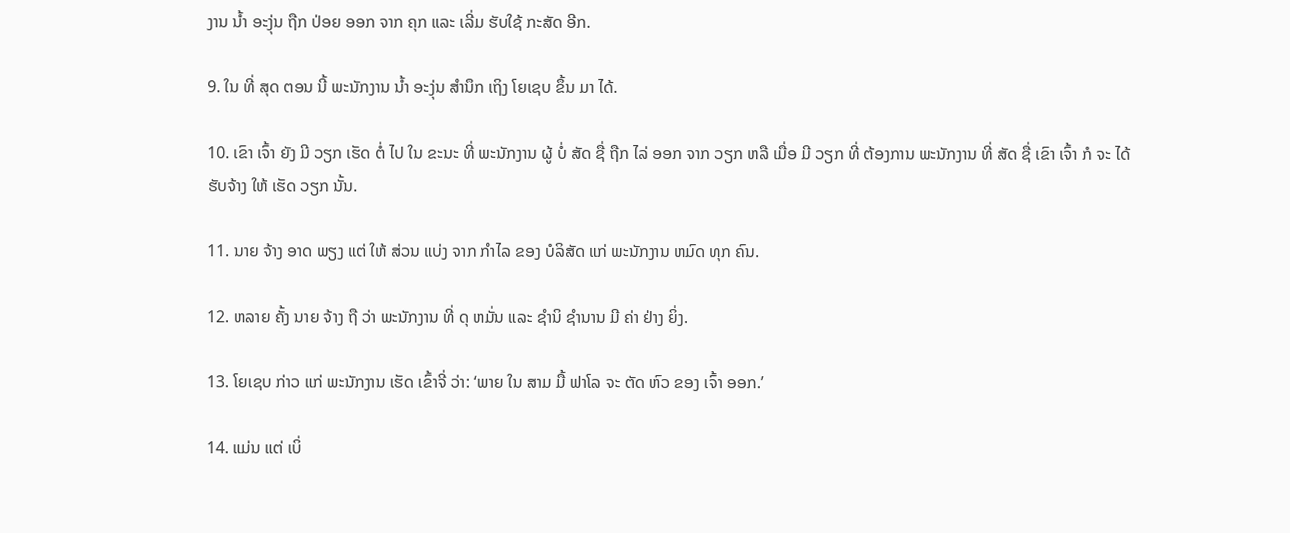ງານ ນໍ້າ ອະງຸ່ນ ຖືກ ປ່ອຍ ອອກ ຈາກ ຄຸກ ແລະ ເລີ່ມ ຮັບໃຊ້ ກະສັດ ອີກ.

9. ໃນ ທີ່ ສຸດ ຕອນ ນີ້ ພະນັກງານ ນໍ້າ ອະງຸ່ນ ສໍານຶກ ເຖິງ ໂຍເຊບ ຂຶ້ນ ມາ ໄດ້.

10. ເຂົາ ເຈົ້າ ຍັງ ມີ ວຽກ ເຮັດ ຕໍ່ ໄປ ໃນ ຂະນະ ທີ່ ພະນັກງານ ຜູ້ ບໍ່ ສັດ ຊື່ ຖືກ ໄລ່ ອອກ ຈາກ ວຽກ ຫລື ເມື່ອ ມີ ວຽກ ທີ່ ຕ້ອງການ ພະນັກງານ ທີ່ ສັດ ຊື່ ເຂົາ ເຈົ້າ ກໍ ຈະ ໄດ້ ຮັບຈ້າງ ໃຫ້ ເຮັດ ວຽກ ນັ້ນ.

11. ນາຍ ຈ້າງ ອາດ ພຽງ ແຕ່ ໃຫ້ ສ່ວນ ແບ່ງ ຈາກ ກໍາໄລ ຂອງ ບໍລິສັດ ແກ່ ພະນັກງານ ຫມົດ ທຸກ ຄົນ.

12. ຫລາຍ ຄັ້ງ ນາຍ ຈ້າງ ຖື ວ່າ ພະນັກງານ ທີ່ ດຸ ຫມັ່ນ ແລະ ຊໍານິ ຊໍານານ ມີ ຄ່າ ຢ່າງ ຍິ່ງ.

13. ໂຍເຊບ ກ່າວ ແກ່ ພະນັກງານ ເຮັດ ເຂົ້າຈີ່ ວ່າ: ‘ພາຍ ໃນ ສາມ ມື້ ຟາໂລ ຈະ ຕັດ ຫົວ ຂອງ ເຈົ້າ ອອກ.’

14. ແມ່ນ ແຕ່ ເບິ່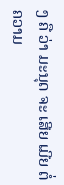ງ ຄື ວ່າ ມະນຸດ ຈະ ເສີຍ ເມີຍ ຕໍ່ ຄວາມ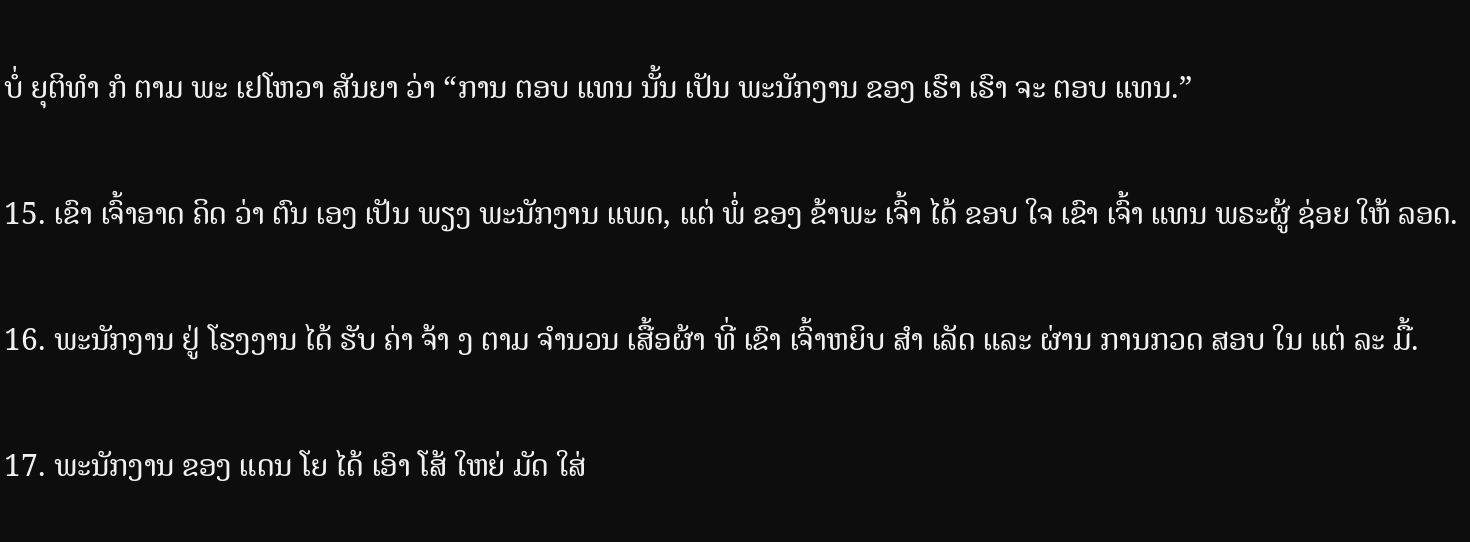ບໍ່ ຍຸຕິທໍາ ກໍ ຕາມ ພະ ເຢໂຫວາ ສັນຍາ ວ່າ “ການ ຕອບ ແທນ ນັ້ນ ເປັນ ພະນັກງານ ຂອງ ເຮົາ ເຮົາ ຈະ ຕອບ ແທນ.”

15. ເຂົາ ເຈົ້າອາດ ຄິດ ວ່າ ຕົນ ເອງ ເປັນ ພຽງ ພະນັກງານ ແພດ, ແຕ່ ພໍ່ ຂອງ ຂ້າພະ ເຈົ້າ ໄດ້ ຂອບ ໃຈ ເຂົາ ເຈົ້າ ແທນ ພຣະຜູ້ ຊ່ອຍ ໃຫ້ ລອດ.

16. ພະນັກງານ ຢູ່ ໂຮງງານ ໄດ້ ຮັບ ຄ່າ ຈ້າ ງ ຕາມ ຈໍານວນ ເສື້ອຜ້າ ທີ່ ເຂົາ ເຈົ້າຫຍິບ ສໍາ ເລັດ ແລະ ຜ່ານ ການກວດ ສອບ ໃນ ແຕ່ ລະ ມື້.

17. ພະນັກງານ ຂອງ ແດນ ໂຍ ໄດ້ ເອົາ ໂສ້ ໃຫຍ່ ມັດ ໃສ່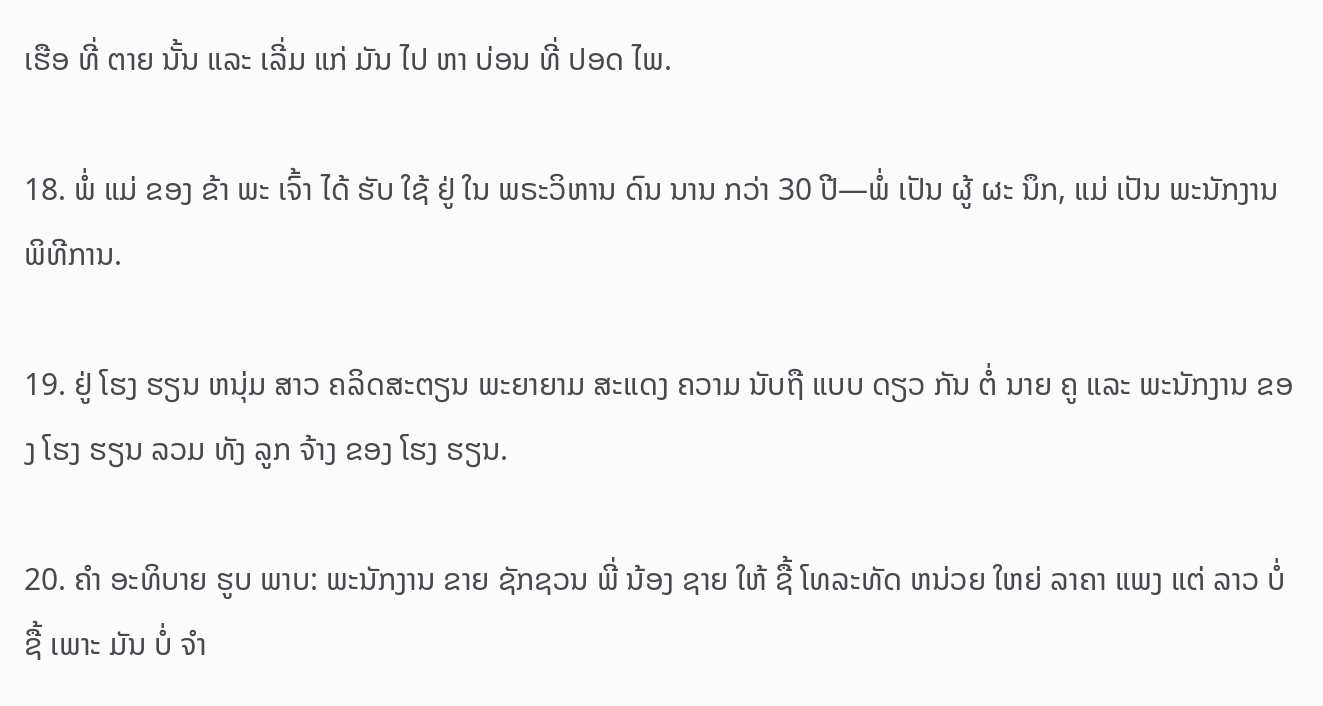ເຮືອ ທີ່ ຕາຍ ນັ້ນ ແລະ ເລີ່ມ ແກ່ ມັນ ໄປ ຫາ ບ່ອນ ທີ່ ປອດ ໄພ.

18. ພໍ່ ແມ່ ຂອງ ຂ້າ ພະ ເຈົ້າ ໄດ້ ຮັບ ໃຊ້ ຢູ່ ໃນ ພຣະວິຫານ ດົນ ນານ ກວ່າ 30 ປີ—ພໍ່ ເປັນ ຜູ້ ຜະ ນຶກ, ແມ່ ເປັນ ພະນັກງານ ພິທີການ.

19. ຢູ່ ໂຮງ ຮຽນ ຫນຸ່ມ ສາວ ຄລິດສະຕຽນ ພະຍາຍາມ ສະແດງ ຄວາມ ນັບຖື ແບບ ດຽວ ກັນ ຕໍ່ ນາຍ ຄູ ແລະ ພະນັກງານ ຂອງ ໂຮງ ຮຽນ ລວມ ທັງ ລູກ ຈ້າງ ຂອງ ໂຮງ ຮຽນ.

20. ຄໍາ ອະທິບາຍ ຮູບ ພາບ: ພະນັກງານ ຂາຍ ຊັກຊວນ ພີ່ ນ້ອງ ຊາຍ ໃຫ້ ຊື້ ໂທລະທັດ ຫນ່ວຍ ໃຫຍ່ ລາຄາ ແພງ ແຕ່ ລາວ ບໍ່ ຊື້ ເພາະ ມັນ ບໍ່ ຈໍາ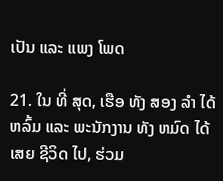ເປັນ ແລະ ແພງ ໂພດ

21. ໃນ ທີ່ ສຸດ, ເຮືອ ທັງ ສອງ ລໍາ ໄດ້ ຫລົ້ມ ແລະ ພະນັກງານ ທັງ ຫມົດ ໄດ້ ເສຍ ຊີວິດ ໄປ, ຮ່ວມ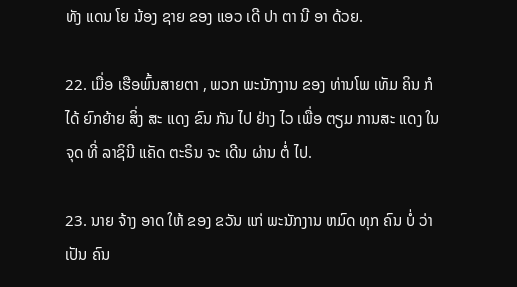ທັງ ແດນ ໂຍ ນ້ອງ ຊາຍ ຂອງ ແອວ ເດີ ປາ ຕາ ນີ ອາ ດ້ວຍ.

22. ເມື່ອ ເຮືອພົ້ນສາຍຕາ , ພວກ ພະນັກງານ ຂອງ ທ່ານໂພ ເທັມ ຄິນ ກໍ ໄດ້ ຍົກຍ້າຍ ສິ່ງ ສະ ແດງ ຂົນ ກັນ ໄປ ຢ່າງ ໄວ ເພື່ອ ຕຽມ ການສະ ແດງ ໃນ ຈຸດ ທີ່ ລາຊິນີ ແຄັດ ຕະຣິນ ຈະ ເດີນ ຜ່ານ ຕໍ່ ໄປ.

23. ນາຍ ຈ້າງ ອາດ ໃຫ້ ຂອງ ຂວັນ ແກ່ ພະນັກງານ ຫມົດ ທຸກ ຄົນ ບໍ່ ວ່າ ເປັນ ຄົນ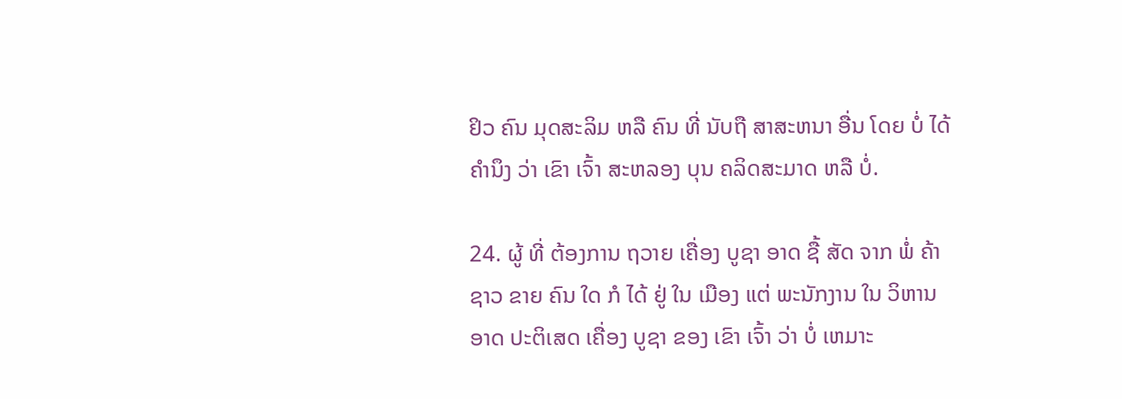ຢິວ ຄົນ ມຸດສະລິມ ຫລື ຄົນ ທີ່ ນັບຖື ສາສະຫນາ ອື່ນ ໂດຍ ບໍ່ ໄດ້ ຄໍານຶງ ວ່າ ເຂົາ ເຈົ້າ ສະຫລອງ ບຸນ ຄລິດສະມາດ ຫລື ບໍ່.

24. ຜູ້ ທີ່ ຕ້ອງການ ຖວາຍ ເຄື່ອງ ບູຊາ ອາດ ຊື້ ສັດ ຈາກ ພໍ່ ຄ້າ ຊາວ ຂາຍ ຄົນ ໃດ ກໍ ໄດ້ ຢູ່ ໃນ ເມືອງ ແຕ່ ພະນັກງານ ໃນ ວິຫານ ອາດ ປະຕິເສດ ເຄື່ອງ ບູຊາ ຂອງ ເຂົາ ເຈົ້າ ວ່າ ບໍ່ ເຫມາະ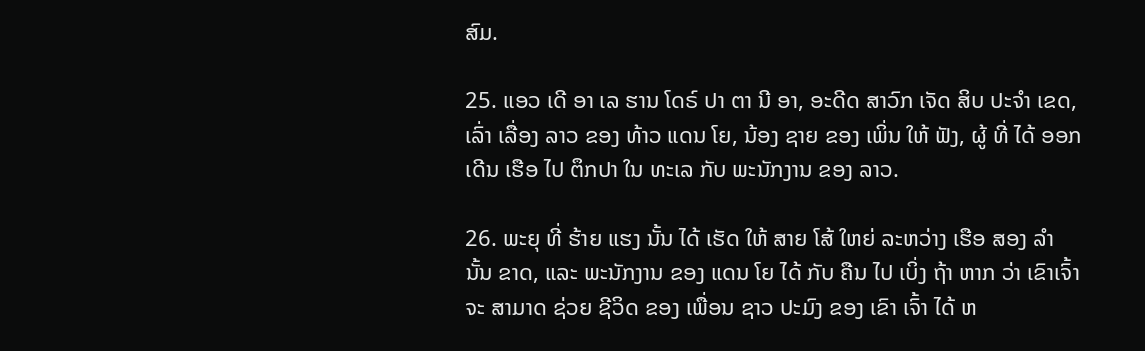ສົມ.

25. ແອວ ເດີ ອາ ເລ ຮານ ໂດຣ໌ ປາ ຕາ ນີ ອາ, ອະດີດ ສາວົກ ເຈັດ ສິບ ປະຈໍາ ເຂດ, ເລົ່າ ເລື່ອງ ລາວ ຂອງ ທ້າວ ແດນ ໂຍ, ນ້ອງ ຊາຍ ຂອງ ເພິ່ນ ໃຫ້ ຟັງ, ຜູ້ ທີ່ ໄດ້ ອອກ ເດີນ ເຮືອ ໄປ ຕຶກປາ ໃນ ທະເລ ກັບ ພະນັກງານ ຂອງ ລາວ.

26. ພະຍຸ ທີ່ ຮ້າຍ ແຮງ ນັ້ນ ໄດ້ ເຮັດ ໃຫ້ ສາຍ ໂສ້ ໃຫຍ່ ລະຫວ່າງ ເຮືອ ສອງ ລໍາ ນັ້ນ ຂາດ, ແລະ ພະນັກງານ ຂອງ ແດນ ໂຍ ໄດ້ ກັບ ຄືນ ໄປ ເບິ່ງ ຖ້າ ຫາກ ວ່າ ເຂົາເຈົ້າ ຈະ ສາມາດ ຊ່ວຍ ຊີວິດ ຂອງ ເພື່ອນ ຊາວ ປະມົງ ຂອງ ເຂົາ ເຈົ້າ ໄດ້ ຫ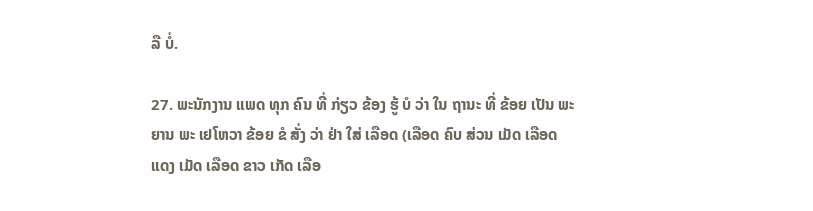ລື ບໍ່.

27. ພະນັກງານ ແພດ ທຸກ ຄົນ ທີ່ ກ່ຽວ ຂ້ອງ ຮູ້ ບໍ ວ່າ ໃນ ຖານະ ທີ່ ຂ້ອຍ ເປັນ ພະຍານ ພະ ເຢໂຫວາ ຂ້ອຍ ຂໍ ສັ່ງ ວ່າ ຢ່າ ໃສ່ ເລືອດ (ເລືອດ ຄົບ ສ່ວນ ເມັດ ເລືອດ ແດງ ເມັດ ເລືອດ ຂາວ ເກັດ ເລືອ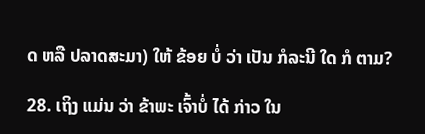ດ ຫລື ປລາດສະມາ) ໃຫ້ ຂ້ອຍ ບໍ່ ວ່າ ເປັນ ກໍລະນີ ໃດ ກໍ ຕາມ?

28. ເຖິງ ແມ່ນ ວ່າ ຂ້າພະ ເຈົ້າບໍ່ ໄດ້ ກ່າວ ໃນ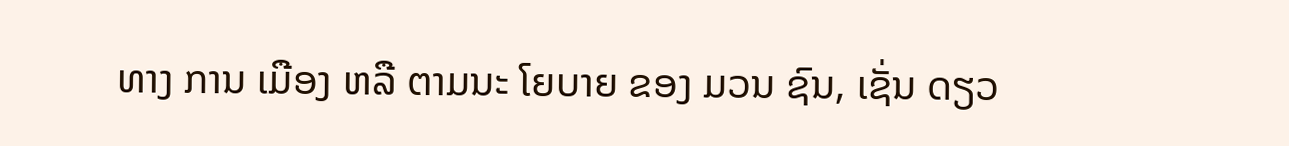ທາງ ການ ເມືອງ ຫລື ຕາມນະ ໂຍບາຍ ຂອງ ມວນ ຊົນ, ເຊັ່ນ ດຽວ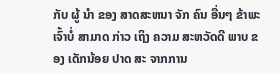ກັບ ຜູ້ ນໍາ ຂອງ ສາດສະຫນາ ຈັກ ຄົນ ອື່ນໆ ຂ້າພະ ເຈົ້າບໍ່ ສາມາດ ກ່າວ ເຖິງ ຄວາມ ສະຫວັດດີ ພາບ ຂອງ ເດັກນ້ອຍ ປາດ ສະ ຈາກການ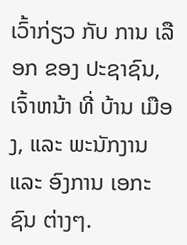ເວົ້າກ່ຽວ ກັບ ການ ເລືອກ ຂອງ ປະຊາຊົນ, ເຈົ້າຫນ້າ ທີ່ ບ້ານ ເມືອງ, ແລະ ພະນັກງານ ແລະ ອົງການ ເອກະ ຊົນ ຕ່າງໆ.